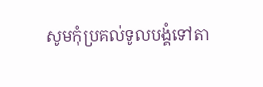សូមកុំប្រគល់ទូលបង្គំទៅតា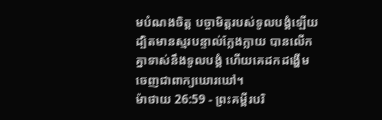មបំណងចិត្ត បច្ចាមិត្តរបស់ទូលបង្គំឡើយ ដ្បិតមានស្មរបន្ទាល់ក្លែងក្លាយ បានលើកគ្នាទាស់នឹងទូលបង្គំ ហើយគេដកដង្ហើមចេញជាពាក្យឃោរឃៅ។
ម៉ាថាយ 26:59 - ព្រះគម្ពីរបរិ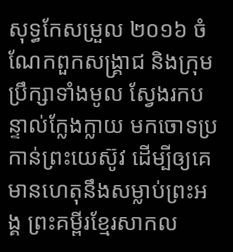សុទ្ធកែសម្រួល ២០១៦ ចំណែកពួកសង្គ្រាជ និងក្រុមប្រឹក្សាទាំងមូល ស្វែងរកបន្ទាល់ក្លែងក្លាយ មកចោទប្រកាន់ព្រះយេស៊ូវ ដើម្បីឲ្យគេមានហេតុនឹងសម្លាប់ព្រះអង្គ ព្រះគម្ពីរខ្មែរសាកល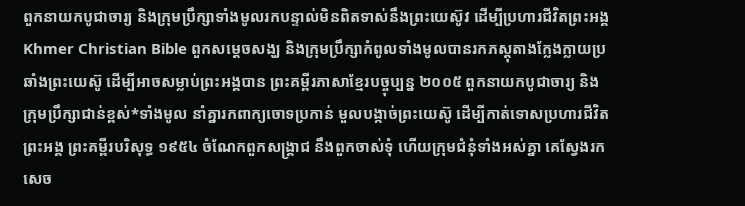ពួកនាយកបូជាចារ្យ និងក្រុមប្រឹក្សាទាំងមូលរកបន្ទាល់មិនពិតទាស់នឹងព្រះយេស៊ូវ ដើម្បីប្រហារជីវិតព្រះអង្គ Khmer Christian Bible ពួកសម្ដេចសង្ឃ និងក្រុមបឹ្រក្សាកំពូលទាំងមូលបានរកភស្តុតាងក្លែងក្លាយប្រឆាំងព្រះយេស៊ូ ដើម្បីអាចសម្លាប់ព្រះអង្គបាន ព្រះគម្ពីរភាសាខ្មែរបច្ចុប្បន្ន ២០០៥ ពួកនាយកបូជាចារ្យ និងក្រុមប្រឹក្សាជាន់ខ្ពស់*ទាំងមូល នាំគ្នារកពាក្យចោទប្រកាន់ មួលបង្កាច់ព្រះយេស៊ូ ដើម្បីកាត់ទោសប្រហារជីវិតព្រះអង្គ ព្រះគម្ពីរបរិសុទ្ធ ១៩៥៤ ចំណែកពួកសង្គ្រាជ នឹងពួកចាស់ទុំ ហើយក្រុមជំនុំទាំងអស់គ្នា គេស្វែងរកសេច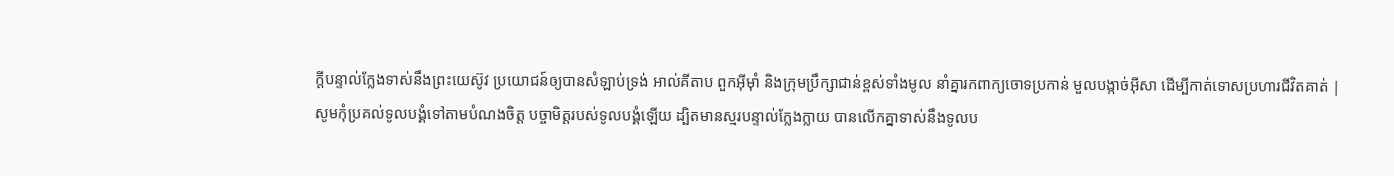ក្ដីបន្ទាល់ក្លែងទាស់នឹងព្រះយេស៊ូវ ប្រយោជន៍ឲ្យបានសំឡាប់ទ្រង់ អាល់គីតាប ពួកអ៊ីមុាំ និងក្រុមប្រឹក្សាជាន់ខ្ពស់ទាំងមូល នាំគ្នារកពាក្យចោទប្រកាន់ មួលបង្កាច់អ៊ីសា ដើម្បីកាត់ទោសប្រហារជីវិតគាត់ |
សូមកុំប្រគល់ទូលបង្គំទៅតាមបំណងចិត្ត បច្ចាមិត្តរបស់ទូលបង្គំឡើយ ដ្បិតមានស្មរបន្ទាល់ក្លែងក្លាយ បានលើកគ្នាទាស់នឹងទូលប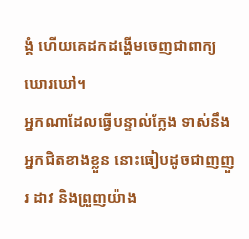ង្គំ ហើយគេដកដង្ហើមចេញជាពាក្យឃោរឃៅ។
អ្នកណាដែលធ្វើបន្ទាល់ក្លែង ទាស់នឹងអ្នកជិតខាងខ្លួន នោះធៀបដូចជាញញួរ ដាវ និងព្រួញយ៉ាង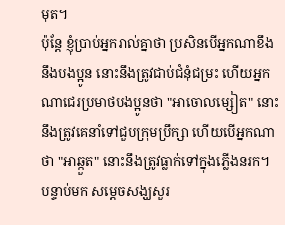មុត។
ប៉ុន្តែ ខ្ញុំប្រាប់អ្នករាល់គ្នាថា ប្រសិនបើអ្នកណាខឹងនឹងបងប្អូន នោះនឹងត្រូវជាប់ជំនុំជម្រះ ហើយអ្នកណាជេរប្រមាថបងប្អូនថា "អាចោលម្សៀត" នោះនឹងត្រូវគេនាំទៅជួបក្រុមប្រឹក្សា ហើយបើអ្នកណាថា "អាឆ្កួត" នោះនឹងត្រូវធ្លាក់ទៅក្នុងភ្លើងនរក។
បន្ទាប់មក សម្តេចសង្ឃសួរ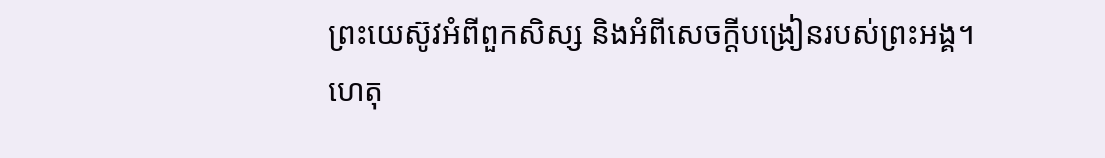ព្រះយេស៊ូវអំពីពួកសិស្ស និងអំពីសេចក្តីបង្រៀនរបស់ព្រះអង្គ។
ហេតុ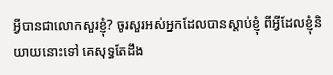អ្វីបានជាលោកសួរខ្ញុំ? ចូរសួរអស់អ្នកដែលបានស្តាប់ខ្ញុំ ពីអ្វីដែលខ្ញុំនិយាយនោះទៅ គេសុទ្ធតែដឹង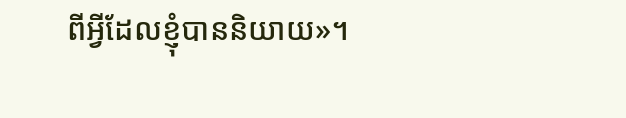ពីអ្វីដែលខ្ញុំបាននិយាយ»។